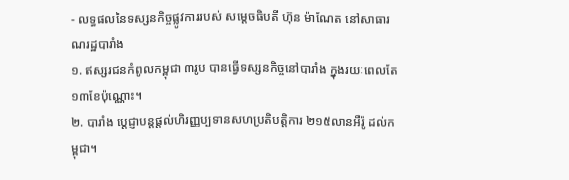- លទ្ធផលនៃទស្សនកិច្ចផ្លូវការរបស់ សម្ដេចធិបតី ហ៊ុន ម៉ាណែត នៅសាធារណរដ្ឋបារាំង
១. ឥស្សរជនកំពូលកម្ពុជា ៣រូប បានធ្វើទស្សនកិច្ចនៅបារាំង ក្នុងរយៈពេលតែ ១៣ខែប៉ុណ្ណោះ។
២. បារាំង ប្ដេជ្ញាបន្តផ្ដល់ហិរញ្ញប្បទានសហប្រតិបត្តិការ ២១៥លានអឺរ៉ូ ដល់កម្ពុជា។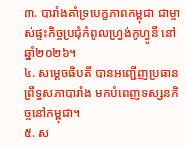៣. បារាំងគាំទ្របេក្ខភាពកម្ពុជា ជាម្ចាស់ផ្ទះកិច្ចប្រជុំកំពូលហ្វ្រង់កូហ្វូនី នៅឆ្នាំ២០២៦។
៤. សម្ដេចធិបតី បានអញ្ជើញប្រធានព្រឹទ្ធសភាបារាំង មកបំពេញទស្សនកិច្ចនៅកម្ពុជា។
៥. ស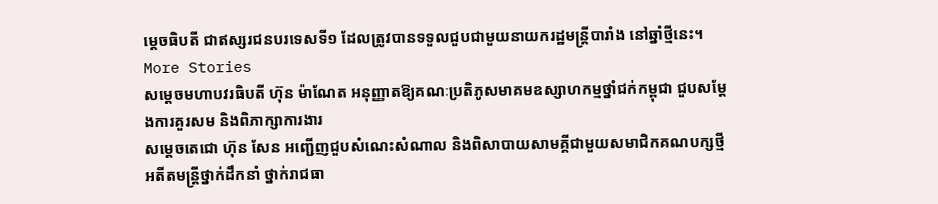ម្ដេចធិបតី ជាឥស្សរជនបរទេសទី១ ដែលត្រូវបានទទួលជួបជាមួយនាយករដ្ឋមន្ត្រីបារាំង នៅឆ្នាំថ្មីនេះ។
More Stories
សម្តេចមហាបវរធិបតី ហ៊ុន ម៉ាណែត អនុញ្ញាតឱ្យគណៈប្រតិភូសមាគមឧស្សាហកម្មថ្នាំជក់កម្ពុជា ជួបសម្តែងការគួរសម និងពិភាក្សាការងារ
សម្តេចតេជោ ហ៊ុន សែន អញ្ជើញជួបសំណេះសំណាល និងពិសាបាយសាមគ្គីជាមួយសមាជិកគណបក្សថ្មី អតីតមន្ត្រីថ្នាក់ដឹកនាំ ថ្នាក់រាជធា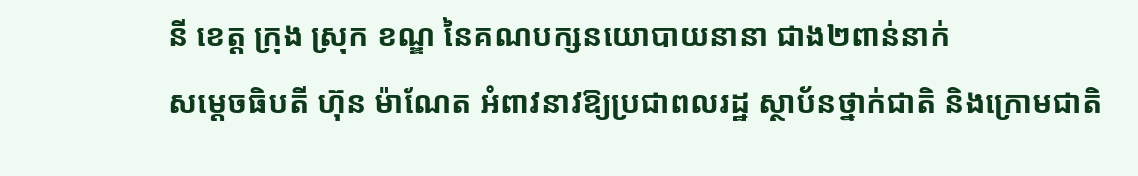នី ខេត្ត ក្រុង ស្រុក ខណ្ឌ នៃគណបក្សនយោបាយនានា ជាង២ពាន់នាក់
សម្តេចធិបតី ហ៊ុន ម៉ាណែត អំពាវនាវឱ្យប្រជាពលរដ្ឋ ស្ថាប័នថ្នាក់ជាតិ និងក្រោមជាតិ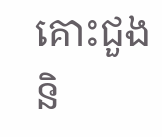គោះជួង និ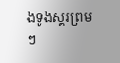ងទូងស្គរព្រមៗ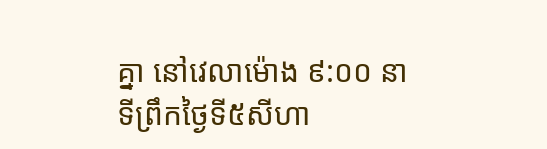គ្នា នៅវេលាម៉ោង ៩:០០ នាទីព្រឹកថ្ងៃទី៥សីហា